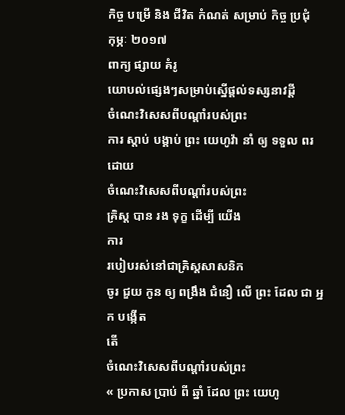កិច្ច បម្រើ និង ជីវិត កំណត់ សម្រាប់ កិច្ច ប្រជុំ
កុម្ភៈ ២០១៧
ពាក្យ ផ្សាយ គំរូ
យោបល់ផ្សេងៗសម្រាប់ស្នើផ្ដល់ទស្សនាវដ្ដី
ចំណេះវិសេសពីបណ្ដាំរបស់ព្រះ
ការ ស្តាប់ បង្គាប់ ព្រះ យេហូវ៉ា នាំ ឲ្យ ទទួល ពរ
ដោយ
ចំណេះវិសេសពីបណ្ដាំរបស់ព្រះ
គ្រិស្ដ បាន រង ទុក្ខ ដើម្បី យើង
ការ
របៀបរស់នៅជាគ្រិស្ដសាសនិក
ចូរ ជួយ កូន ឲ្យ ពង្រឹង ជំនឿ លើ ព្រះ ដែល ជា អ្នក បង្កើត
តើ
ចំណេះវិសេសពីបណ្ដាំរបស់ព្រះ
« ប្រកាស ប្រាប់ ពី ឆ្នាំ ដែល ព្រះ យេហូ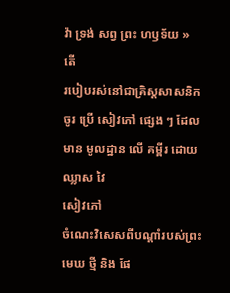វ៉ា ទ្រង់ សព្វ ព្រះ ហឫទ័យ »
តើ
របៀបរស់នៅជាគ្រិស្ដសាសនិក
ចូរ ប្រើ សៀវភៅ ផ្សេង ៗ ដែល មាន មូលដ្ឋាន លើ គម្ពីរ ដោយ ឈ្លាស វៃ
សៀវភៅ
ចំណេះវិសេសពីបណ្ដាំរបស់ព្រះ
មេឃ ថ្មី និង ផែ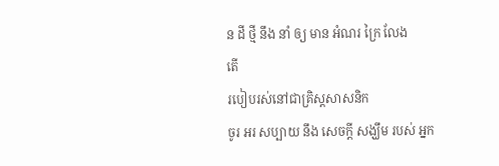ន ដី ថ្មី នឹង នាំ ឲ្យ មាន អំណរ ក្រៃ លែង
តើ
របៀបរស់នៅជាគ្រិស្ដសាសនិក
ចូរ អរ សប្បាយ នឹង សេចក្ដី សង្ឃឹម របស់ អ្នក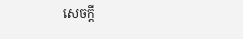សេចក្ដី